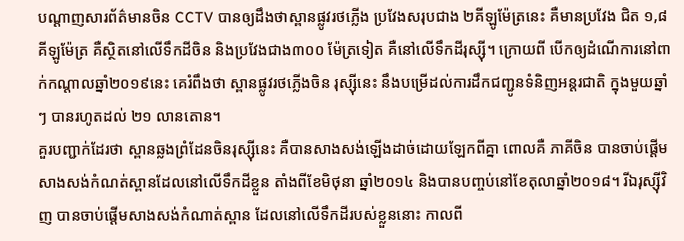បណ្ដាញសារព័ត៌មានចិន CCTV បានឲ្យដឹងថាស្ពានផ្លូវរថភ្លើង ប្រវែងសរុបជាង ២គីឡូម៉ែត្រនេះ គឺមានប្រវែង ជិត ១,៨ គីឡូម៉ែត្រ គឺស្ថិតនៅលើទឹកដីចិន និងប្រវែងជាង៣០០ ម៉ែត្រទៀត គឺនៅលើទឹកដីរុស្ស៊ី។ ក្រោយពី បើកឲ្យដំណើការនៅពាក់កណ្ដាលឆ្នាំ២០១៩នេះ គេរំពឹងថា ស្ពានផ្លូវរថភ្លើងចិន រុស្ស៊ីនេះ នឹងបម្រើដល់ការដឹកជញ្ជូនទំនិញអន្តរជាតិ ក្នុងមួយឆ្នាំៗ បានរហូតដល់ ២១ លានតោន។
គួរបញ្ជាក់ដែរថា ស្ពានឆ្លងព្រំដែនចិនរុស្ស៊ីនេះ គឺបានសាងសង់ឡើងដាច់ដោយឡែកពីគ្នា ពោលគឺ ភាគីចិន បានចាប់ផ្ដើមសាងសង់កំណត់ស្ពានដែលនៅលើទឹកដីខ្លួន តាំងពីខែមិថុនា ឆ្នាំ២០១៤ និងបានបញ្ចប់នៅខែតុលាឆ្នាំ២០១៨។ រីឯរុស្ស៊ីវិញ បានចាប់ផ្ដើមសាងសង់កំណាត់ស្ពាន ដែលនៅលើទឹកដីរបស់ខ្លួននោះ កាលពី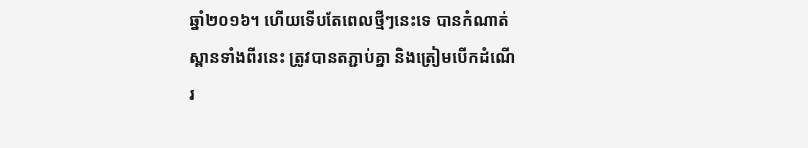ឆ្នាំ២០១៦។ ហើយទើបតែពេលថ្មីៗនេះទេ បានកំណាត់ស្ពានទាំងពីរនេះ ត្រូវបានតភ្ជាប់គ្នា និងត្រៀមបើកដំណើរ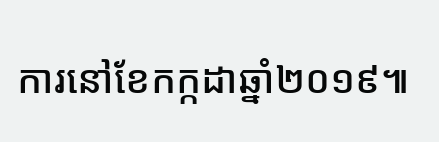ការនៅខែកក្កដាឆ្នាំ២០១៩៕